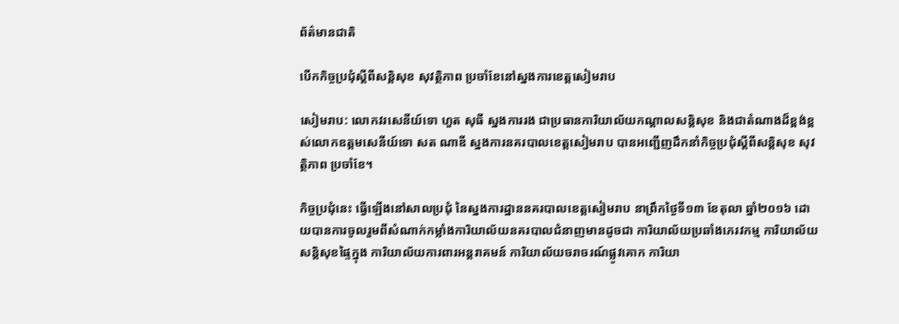ព័ត៌មានជាតិ

បើកកិច្ចប្រជុំស្តីពីសន្តិសុខ សុវត្ថិភាព ប្រចាំខែនៅស្នងការខេត្តសៀមរាប

សៀមរាប: លោកវរសេនីយ៍ទោ ហួត សុធី ស្នងការរង ជាប្រធានការិយាល័យកណ្ដាលសន្តិសុខ និងជាតំណាងដ៏ខ្ពង់ខ្ពស់លោកឧត្តមសេនីយ៍ទោ សត ណាឌី ស្នងការនគរបាលខេត្តសៀមរាប បានអញ្ជើញដឹកនាំកិច្ចប្រជុំស្តីពីសន្តិសុខ សុវត្ថិភាព ប្រចាំខែ។

កិច្ចប្រជុំនេះ ធ្វើឡើងនៅសាលប្រជុំ នៃស្នងការដ្ឋាននគរបាលខេត្តសៀមរាប នាព្រឹកថ្ងៃទី១៣ ខែតុលា ឆ្នាំ២០១៦ ដោយបានការចូលរួមពីសំណាក់កម្លាំងការិយាល័យនគរបាលជំនាញមានដូចជា ការិយាល័យប្រឆាំងភេរវកម្ម ការិយាល័យសន្តិសុខផ្ទៃក្នុង ការិយាល័យការពារអន្តរាគមន៍ ការិយាល័យចរាចរណ៍ផ្លូវគោក ការិយា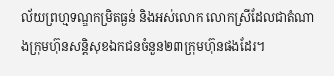ល័យព្រហ្មទណ្ឌកម្រិតធ្ងន់ និងអស់លោក លោកស្រីដែលជាតំណាងក្រុមហ៊ុនសន្តិសុខឯកជនចំនួន២៣ក្រុមហ៊ុនផងដែរ។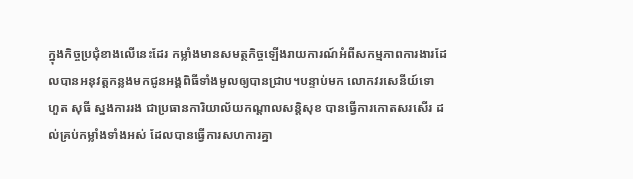ក្នុងកិច្ចប្រជុំខាងលើនេះដែរ កម្លាំងមានសមត្ថកិច្ចឡើងរាយការណ៍អំពីសកម្មភាពការងារដែលបានអនុវត្តកន្លងមកជូនអង្គពិធីទាំងមូលឲ្យបានជ្រាប។បន្ទាប់មក លោកវរសេនីយ៍ទោ ហួត សុធី ស្នងការរង ជាប្រធានការិយាល័យកណ្ដាលសន្តិសុខ បានធ្វើការកោតសរសើរ ដល់គ្រប់កម្លាំងទាំងអស់ ដែលបានធ្វើការសហការគ្នា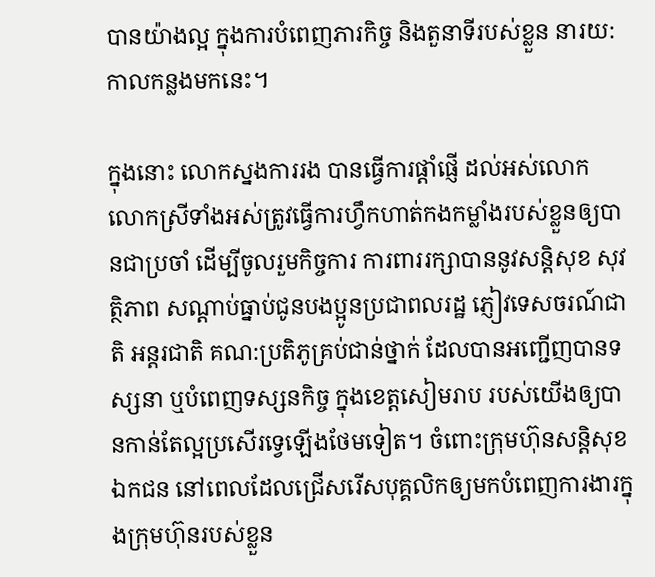បានយ៉ាងល្អ ក្នុងការបំពេញភារកិច្ច និងតួនាទីរបស់ខ្លួន នារយ:កាលកន្លងមកនេះ។

ក្នុងនោះ លោកស្នងការរង បានធ្វើការផ្ដាំផ្ញើ ដល់អស់លោក លោកស្រីទាំងអស់ត្រូវធ្វើការហ្វឹកហាត់កងកម្លាំងរបស់ខ្លួនឲ្យបានជាប្រចាំ ដើម្បីចូលរួមកិច្ចការ ការពាររក្សាបាននូវសន្តិសុខ សុវត្ថិភាព សណ្ដាប់ធ្នាប់ជូនបងប្អូនប្រជាពលរដ្ឋ ភ្ញៀវទេសចរណ៍ជាតិ អន្តរជាតិ គណ:ប្រតិភូគ្រប់ជាន់ថ្នាក់ ដែលបានអញ្ជើញបានទស្សនា ឬបំពេញទស្សនកិច្ច ក្នុងខេត្តសៀមរាប របស់យើងឲ្យបានកាន់តែល្អប្រសើរទ្វេឡើងថែមទៀត។ ចំពោះក្រុមហ៊ុនសន្តិសុខឯកជន នៅពេលដែលជ្រើសរើសបុគ្គលិកឲ្យមកបំពេញការងារក្នុងក្រុមហ៊ុនរបស់ខ្លួន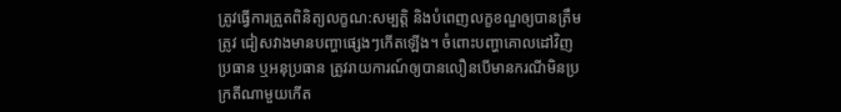ត្រូវធ្វើការត្រួតពិនិត្យលក្ខណ:សម្បត្តិ និងបំពេញលក្ខខណ្ឌឲ្យបានត្រឹមត្រូវ ជៀសវាងមានបញ្ហាផ្សេងៗកើតឡើង។ ចំពោះបញ្ហាគោលដៅវិញប្រធាន ឬអនុប្រធាន ត្រូវរាយការណ៍ឲ្យបានលឿនបើមានករណីមិនប្រក្រតីណាមួយកើត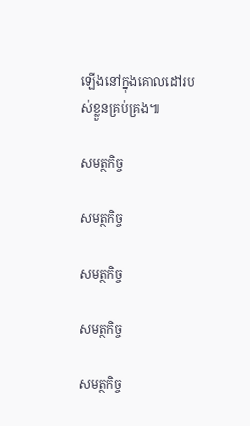ឡើងនៅក្នុងគោលដៅរបស់ខ្លួនគ្រប់គ្រង៕

សមត្ថកិច្ច

សមត្ថកិច្ច

សមត្ថកិច្ច

សមត្ថកិច្ច

សមត្ថកិច្ច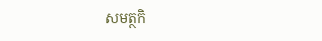សមត្ថកិ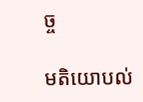ច្ច

មតិយោបល់